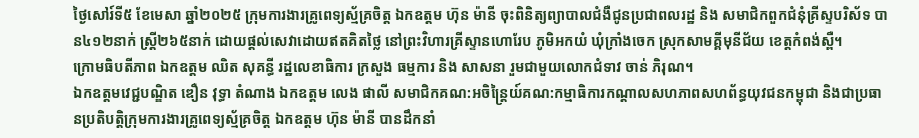ថ្ងៃសៅរ៍ទី៥ ខែមេសា ឆ្នាំ២០២៥ ក្រុមការងារគ្រូពេទ្យស្ម័គ្រចិត្ត ឯកឧត្តម ហ៊ុន ម៉ានី ចុះពិនិត្យព្យាបាលជំងឺជូនប្រជាពលរដ្ឋ និង សមាជិកពួកជំនុំគ្រីស្ទបរិស័ទ បាន៤១២នាក់ ស្រ្តី២៦៥នាក់ ដោយផ្តល់សេវាដោយឥតគិតថ្លៃ នៅព្រះវិហារគ្រីស្ទានហោរែប ភូមិអកយំ ឃុំក្រាំងចេក ស្រុកសាមគ្គីមុនីជ័យ ខេត្តកំពង់ស្ពឺ។
ក្រោមធិបតីភាព ឯកឧត្តម ឈិត សុគន្ធី រដ្ឋលេខាធិការ ក្រសួង ធម្មការ និង សាសនា រួមជាមួយលោកជំទាវ ចាន់ ភិរុណ។
ឯកឧត្តមវេជ្ជបណ្ឌិត ឌឿន វុទ្ធា តំណាង ឯកឧត្តម លេង ផាលី សមាជិកគណ:អចិន្ត្រៃយ៍គណ:កម្មាធិការកណ្ដាលសហភាពសហព័ន្ធយុវជនកម្ពុជា និងជាប្រធានប្រតិបត្តិក្រុមការងារគ្រូពេទ្យស្ម័គ្រចិត្ត ឯកឧត្តម ហ៊ុន ម៉ានី បានដឹកនាំ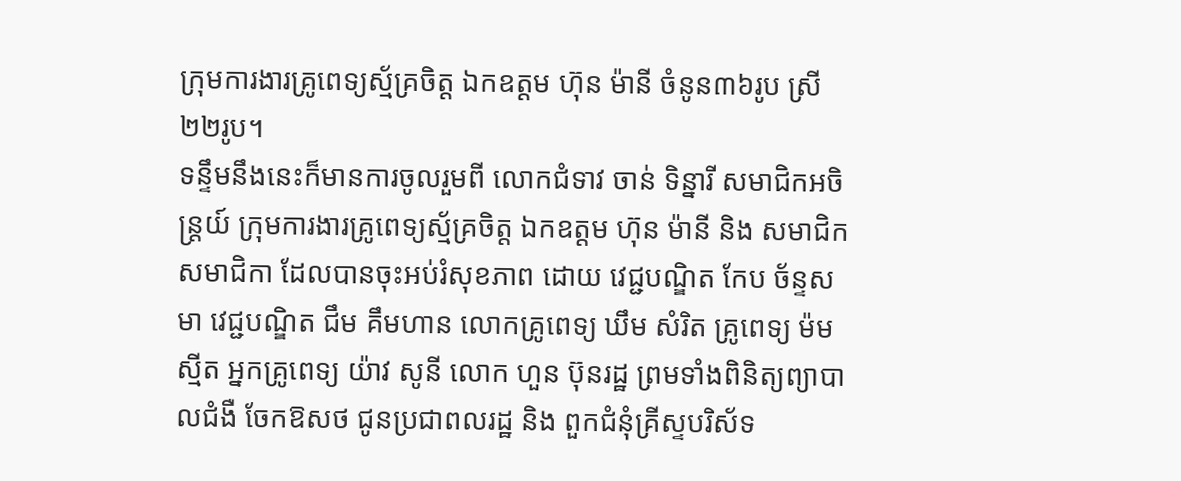ក្រុមការងារគ្រូពេទ្យស្ម័គ្រចិត្ត ឯកឧត្តម ហ៊ុន ម៉ានី ចំនូន៣៦រូប ស្រី២២រូប។
ទន្ទឹមនឹងនេះក៏មានការចូលរួមពី លោកជំទាវ ចាន់ ទិន្នារី សមាជិកអចិន្ត្រយ៍ ក្រុមការងារគ្រូពេទ្យស្ម័គ្រចិត្ត ឯកឧត្តម ហ៊ុន ម៉ានី និង សមាជិក សមាជិកា ដែលបានចុះអប់រំសុខភាព ដោយ វេជ្ជបណ្ឌិត កែប ច័ន្ទសមា វេជ្ជបណ្ឌិត ជឹម គឹមហាន លោកគ្រូពេទ្យ ឃឹម សំរិត គ្រូពេទ្យ ម៉ម ស្មីត អ្នកគ្រូពេទ្យ យ៉ាវ សូនី លោក ហួន ប៊ុនរដ្ឋ ព្រមទាំងពិនិត្យព្យាបាលជំងឺ ចែកឱសថ ជូនប្រជាពលរដ្ឋ និង ពួកជំនុំគ្រីស្ទបរិស័ទ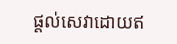ផ្តល់សេវាដោយឥ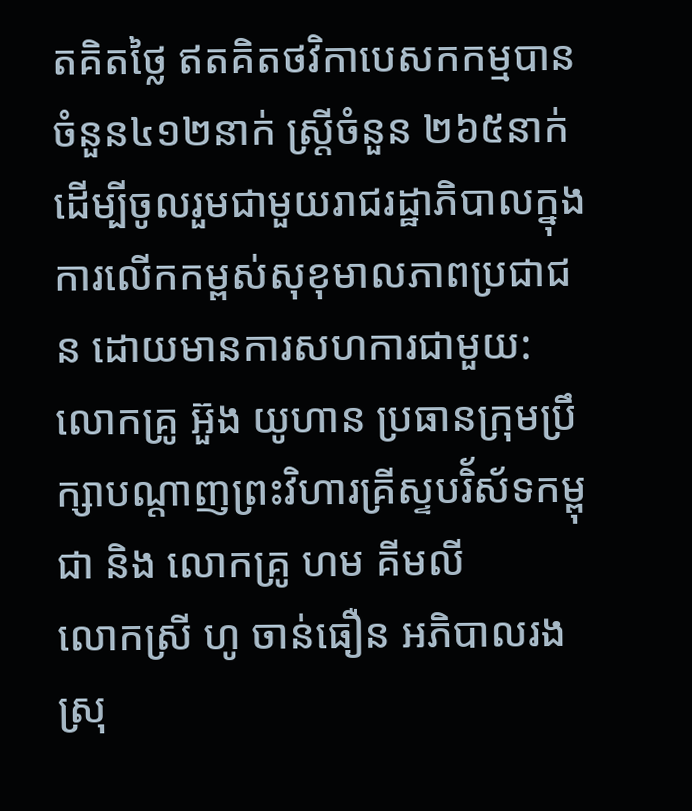តគិតថ្លៃ ឥតគិតថវិកាបេសកកម្មបានចំនួន៤១២នាក់ ស្រ្តីចំនួន ២៦៥នាក់ ដើម្បីចូលរួមជាមួយរាជរដ្ឋាភិបាលក្នុងការលើកកម្ពស់សុខុមាលភាពប្រជាជន ដោយមានការសហការជាមួយ:
លោកគ្រូ អ៊ួង យូហាន ប្រធានក្រុមប្រឹក្សាបណ្តាញព្រះវិហារគ្រីស្ទបរិ័ស័ទកម្ពុជា និង លោកគ្រូ ហម គីមលី
លោកស្រី ហូ ចាន់ធឿន អភិបាលរងស្រុ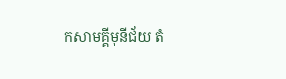កសាមគ្គីមុនីជ័យ តំ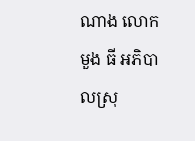ណាង លោក មួង ធី អភិបាលស្រុ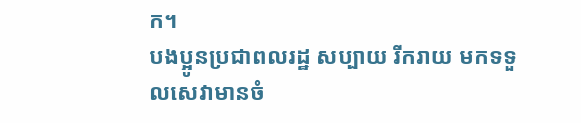ក។
បងប្អូនប្រជាពលរដ្ឋ សប្បាយ រីករាយ មកទទួលសេវាមានចំ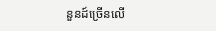នួនដ៍ច្រើនលើ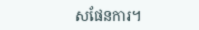សផែនការ។